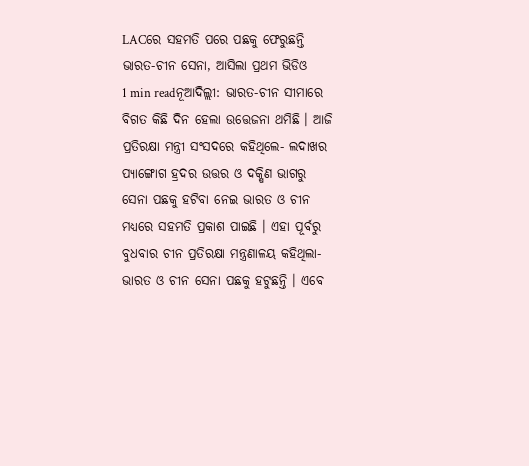LACରେ ସହମତି ପରେ ପଛକୁ ଫେରୁଛନ୍ତି ଭାରତ-ଚୀନ ସେନା, ଆସିଲା ପ୍ରଥମ ଭିଡିଓ
1 min readନୂଆଦିଲ୍ଲୀ: ଭାରତ-ଚୀନ ସୀମାରେ ବିଗତ କିଛି ଦିନ ହେଲା ଉତ୍ତେଜନା ଥମିଛି । ଆଜି ପ୍ରତିରକ୍ଷା ମନ୍ତ୍ରୀ ସଂସଦରେ କହିଥିଲେ- ଲଦାଖର ପ୍ୟାଙ୍ଗୋଗ ହ୍ରଦର ଉତ୍ତର ଓ ଦକ୍ଷିଣ ଭାଗରୁ ସେନା ପଛକୁ ହଟିବା ନେଇ ଭାରତ ଓ ଚୀନ ମଧ୍ୟରେ ସହମତି ପ୍ରକାଶ ପାଇଛି । ଏହା ପୂର୍ବରୁ ବୁଧବାର ଚୀନ ପ୍ରତିରକ୍ଷା ମନ୍ତ୍ରଣାଳୟ କହିଥିଲା- ଭାରତ ଓ ଚୀନ ସେନା ପଛକୁ ହଟୁଛନ୍ତି । ଏବେ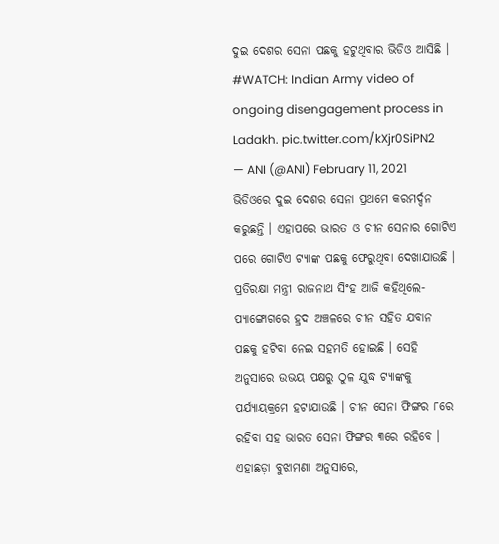ଦୁଇ ଦେଶର ସେନା ପଛକୁ ହଟୁଥିବାର ଭିଡିଓ ଆସିଛି ।
#WATCH: Indian Army video of ongoing disengagement process in Ladakh. pic.twitter.com/kXjr0SiPN2
— ANI (@ANI) February 11, 2021
ଭିଡିଓରେ ଦୁଇ ଦେଶର ସେନା ପ୍ରଥମେ କରମର୍ଦ୍ଦନ କରୁଛନ୍ତି । ଏହାପରେ ଭାରତ ଓ ଚୀନ ସେନାର ଗୋଟିଏ ପରେ ଗୋଟିଏ ଟ୍ୟାଙ୍କ ପଛକୁ ଫେରୁଥିବା ଦେଖାଯାଉଛି ।
ପ୍ରତିରକ୍ଷା ମନ୍ତ୍ରୀ ରାଜନାଥ ସିଂହ ଆଜି କହିଥିଲେ- ପ୍ୟାଙ୍ଗୋଗରେ ହ୍ରଦ ଅଞ୍ଚଳରେ ଚୀନ ସହିତ ଯବାନ ପଛକୁ ହଟିବା ନେଇ ସହମତି ହୋଇଛି । ସେହି ଅନୁସାରେ ଉଭୟ ପକ୍ଷରୁ ଠୁଳ ଯୁଦ୍ଧ ଟ୍ୟାଙ୍କକୁ ପର୍ଯ୍ୟାୟକ୍ରମେ ହଟାଯାଉଛି । ଚୀନ ସେନା ଫିଙ୍ଗର ୮ରେ ରହିବା ସହ ଭାରତ ସେନା ଫିଙ୍ଗର ୩ରେ ରହିବେ ।
ଏହାଛଡ଼ା ବୁଝାମଣା ଅନୁସାରେ,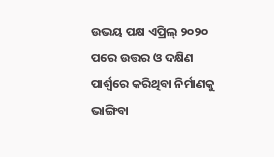ଉଭୟ ପକ୍ଷ ଏପ୍ରିଲ୍ ୨୦୨୦ ପରେ ଉତ୍ତର ଓ ଦକ୍ଷିଣ ପାର୍ଶ୍ୱରେ କରିଥିବା ନିର୍ମାଣକୁ ଭାଙ୍ଗିବା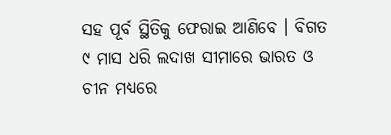ସହ ପୂର୍ବ ସ୍ଥିତିକୁ ଫେରାଇ ଆଣିବେ । ବିଗତ ୯ ମାସ ଧରି ଲଦାଖ ସୀମାରେ ଭାରତ ଓ ଚୀନ ମଧ୍ୟରେ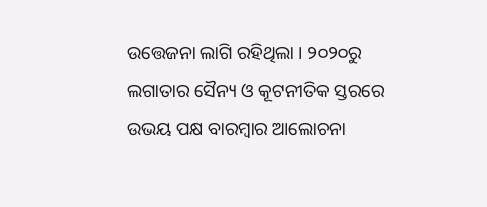ଉତ୍ତେଜନା ଲାଗି ରହିଥିଲା । ୨୦୨୦ରୁ ଲଗାତାର ସୈନ୍ୟ ଓ କୂଟନୀତିକ ସ୍ତରରେ ଉଭୟ ପକ୍ଷ ବାରମ୍ବାର ଆଲୋଚନା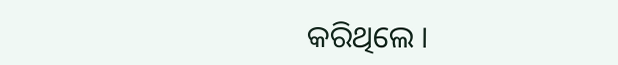କରିଥିଲେ ।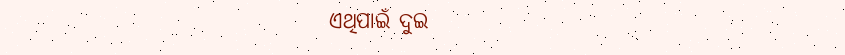ଏଥିପାଇଁ ଦୁଇ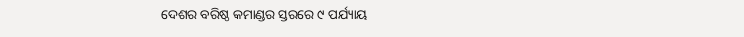ଦେଶର ବରିଷ୍ଠ କମାଣ୍ଡର ସ୍ତରରେ ୯ ପର୍ଯ୍ୟାୟ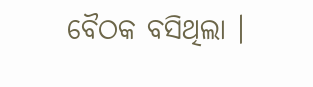ବୈଠକ ବସିଥିଲା ।